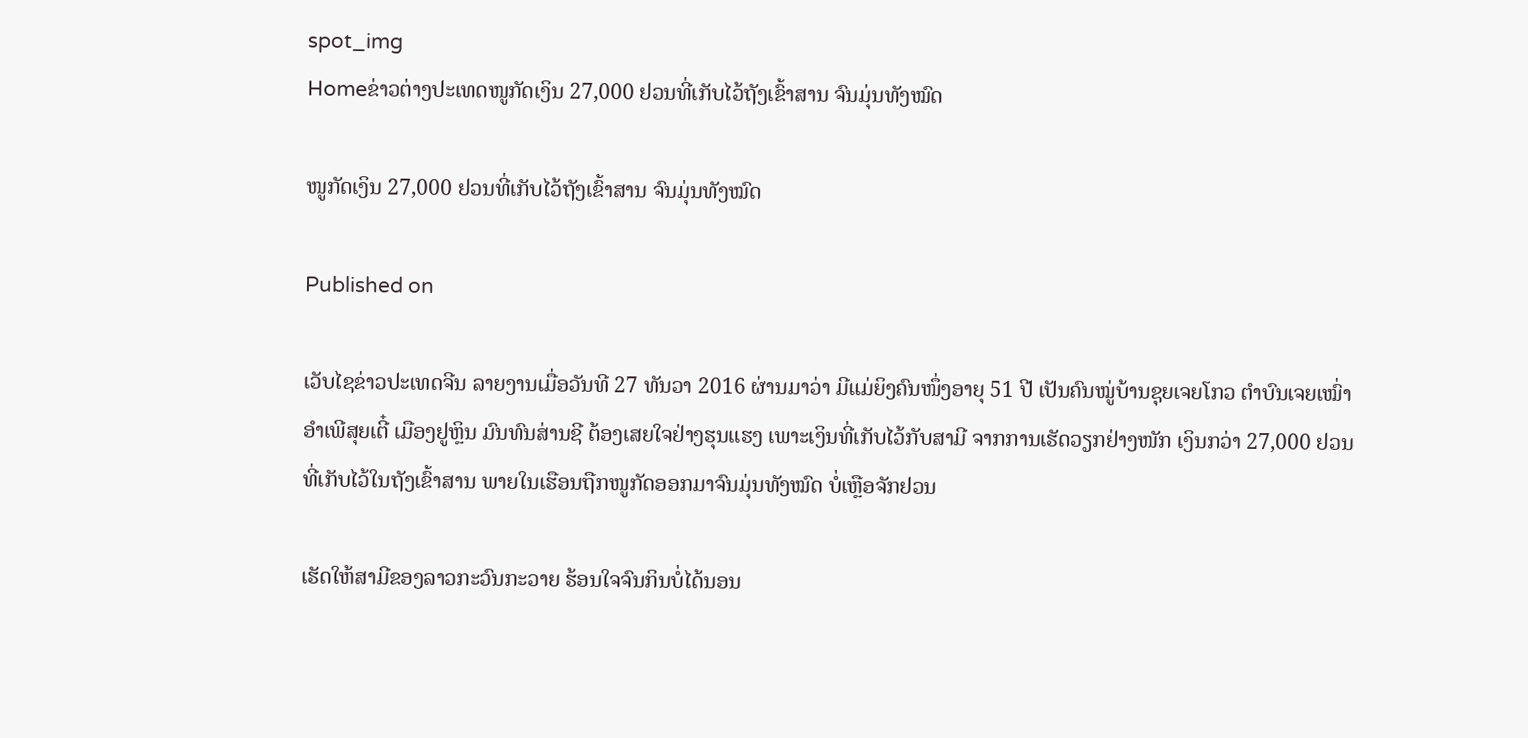spot_img
Homeຂ່າວຕ່າງປະເທດໜູກັດເງິນ 27,000 ຢວນທີ່ເກັບໄວ້ຖັງເຂົ້າສານ ຈົນມຸ່ນທັງໝົດ

ໜູກັດເງິນ 27,000 ຢວນທີ່ເກັບໄວ້ຖັງເຂົ້າສານ ຈົນມຸ່ນທັງໝົດ

Published on

ເວັບໄຊຂ່າວປະເທດຈີນ ລາຍງານເມື່ອວັນທີ 27 ທັນວາ 2016 ຜ່ານມາວ່າ ມີແມ່ຍິງຄົນໜຶ່ງອາຍຸ 51 ປີ ເປັນຄົນໝູ່ບ້ານຊຸຍເຈຍໂກວ ຕຳບົນເຈຍເໝົ່າ ອຳເພີສຸຍເຕີ໋ ເມືອງຢູຫຼິນ ມົນທົນສ່ານຊີ ຕ້ອງເສຍໃຈຢ່າງຮຸນແຮງ ເພາະເງິນທີ່ເກັບໄວ້ກັບສາມີ ຈາກການເຮັດວຽກຢ່າງໜັກ ເງິນກວ່າ 27,000 ຢວນ ທີ່ເກັບໄວ້ໃນຖັງເຂົ້າສານ ພາຍໃນເຮືອນຖືກໜູກັດອອກມາຈົນມຸ່ນທັງໝົດ ບໍ່ເຫຼືອຈັກຢວນ

ເຮັດໃຫ້ສາມີຂອງລາວກະວົນກະວາຍ ຮ້ອນໃຈຈົນກິນບໍ່ໄດ້ນອນ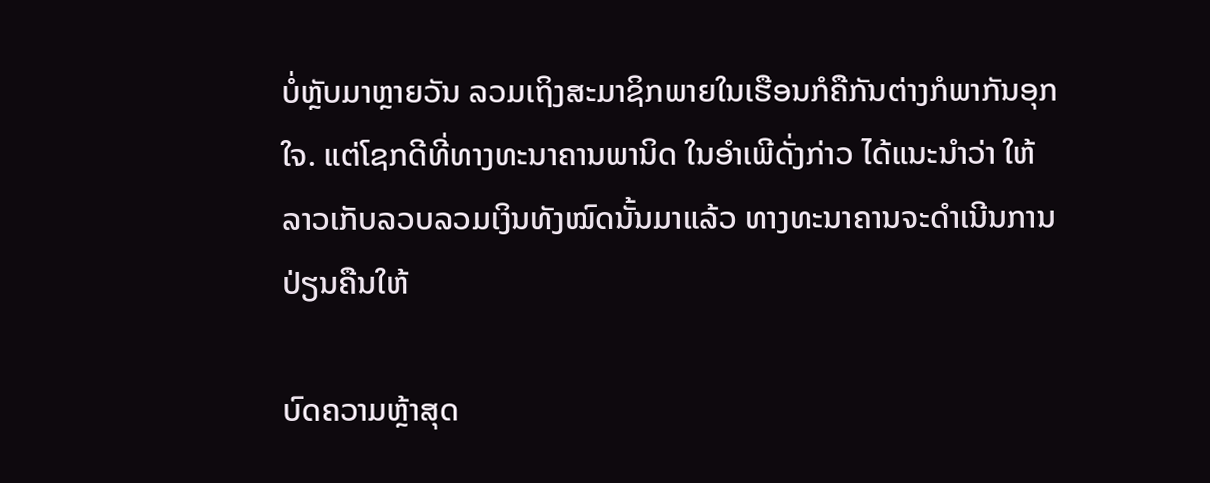ບໍ່ຫຼັບມາຫຼາຍວັນ ລວມເຖິງສະມາຊິກພາຍໃນເຮືອນກໍຄືກັນຕ່າງກໍພາກັນອຸກໃຈ. ແຕ່ໂຊກດີທີ່ທາງທະນາຄານພານິດ ໃນອຳເພີດັ່ງກ່າວ ໄດ້ແນະນຳວ່າ ໃຫ້ລາວເກັບລວບລວມເງິນທັງໝົດນັ້ນມາແລ້ວ ທາງທະນາຄານຈະດຳເນີນການປ່ຽນຄືນໃຫ້

ບົດຄວາມຫຼ້າສຸດ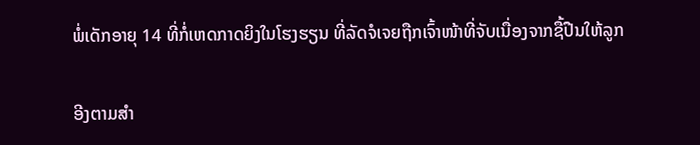ພໍ່ເດັກອາຍຸ 14 ທີ່ກໍ່ເຫດກາດຍິງໃນໂຮງຮຽນ ທີ່ລັດຈໍເຈຍຖືກເຈົ້າໜ້າທີ່ຈັບເນື່ອງຈາກຊື້ປືນໃຫ້ລູກ

ອີງຕາມສຳ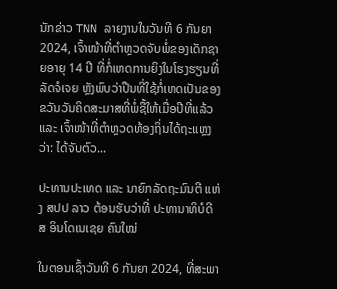ນັກຂ່າວ TNN ລາຍງານໃນວັນທີ 6 ກັນຍາ 2024, ເຈົ້າໜ້າທີ່ຕຳຫຼວດຈັບພໍ່ຂອງເດັກຊາຍອາຍຸ 14 ປີ ທີ່ກໍ່ເຫດການຍິງໃນໂຮງຮຽນທີ່ລັດຈໍເຈຍ ຫຼັງພົບວ່າປືນທີ່ໃຊ້ກໍ່ເຫດເປັນຂອງຂວັນວັນຄິດສະມາສທີ່ພໍ່ຊື້ໃຫ້ເມື່ອປີທີ່ແລ້ວ ແລະ ເຈົ້າໜ້າທີ່ຕຳຫຼວດທ້ອງຖິ່ນໄດ້ຖະແຫຼງວ່າ: ໄດ້ຈັບຕົວ...

ປະທານປະເທດ ແລະ ນາຍົກລັດຖະມົນຕີ ແຫ່ງ ສປປ ລາວ ຕ້ອນຮັບວ່າທີ່ ປະທານາທິບໍດີ ສ ອິນໂດເນເຊຍ ຄົນໃໝ່

ໃນຕອນເຊົ້າວັນທີ 6 ກັນຍາ 2024, ທີ່ສະພາ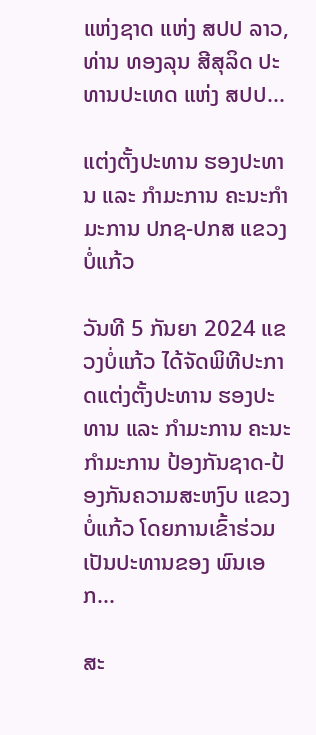ແຫ່ງຊາດ ແຫ່ງ ສປປ ລາວ, ທ່ານ ທອງລຸນ ສີສຸລິດ ປະທານປະເທດ ແຫ່ງ ສປປ...

ແຕ່ງຕັ້ງປະທານ ຮອງປະທານ ແລະ ກຳມະການ ຄະນະກຳມະການ ປກຊ-ປກສ ແຂວງບໍ່ແກ້ວ

ວັນທີ 5 ກັນຍາ 2024 ແຂວງບໍ່ແກ້ວ ໄດ້ຈັດພິທີປະກາດແຕ່ງຕັ້ງປະທານ ຮອງປະທານ ແລະ ກຳມະການ ຄະນະກຳມະການ ປ້ອງກັນຊາດ-ປ້ອງກັນຄວາມສະຫງົບ ແຂວງບໍ່ແກ້ວ ໂດຍການເຂົ້າຮ່ວມເປັນປະທານຂອງ ພົນເອກ...

ສະ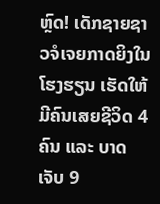ຫຼົດ! ເດັກຊາຍຊາວຈໍເຈຍກາດຍິງໃນໂຮງຮຽນ ເຮັດໃຫ້ມີຄົນເສຍຊີວິດ 4 ຄົນ ແລະ ບາດເຈັບ 9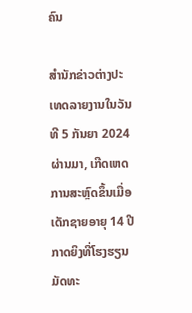ຄົນ

ສຳນັກຂ່າວຕ່າງປະເທດລາຍງານໃນວັນທີ 5 ກັນຍາ 2024 ຜ່ານມາ, ເກີດເຫດການສະຫຼົດຂຶ້ນເມື່ອເດັກຊາຍອາຍຸ 14 ປີກາດຍິງທີ່ໂຮງຮຽນມັດທະ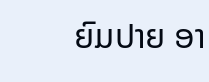ຍົມປາຍ ອາ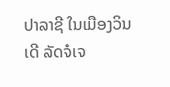ປາລາຊີ ໃນເມືອງວິນເດີ ລັດຈໍເຈ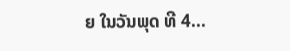ຍ ໃນວັນພຸດ ທີ 4...